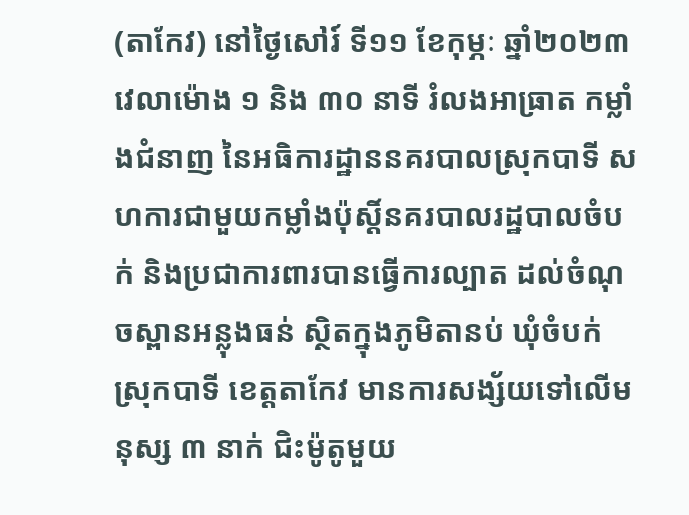(តាកែវ) នៅថ្ងៃសៅរ៍ ទី១១ ខែកុម្ភៈ ឆ្នាំ២០២៣ វេលាម៉ោង ១ និង ៣០ នាទី រំលងអាធ្រាត កម្លាំងជំនាញ នៃអធិការដ្ឋាននគរបាលស្រុកបាទី សហការជាមួយកម្លាំងប៉ុស្ដិ៍នគរបាលរដ្ឋបាលចំបក់ និងប្រជាការពារបានធ្វើការល្បាត ដល់ចំណុចស្ពានអន្លុងធន់ ស្ថិតក្នុងភូមិតានប់ ឃុំចំបក់ ស្រុកបាទី ខេត្តតាកែវ មានការសង្ស័យទៅលើមនុស្ស ៣ នាក់ ជិះម៉ូតូមួយ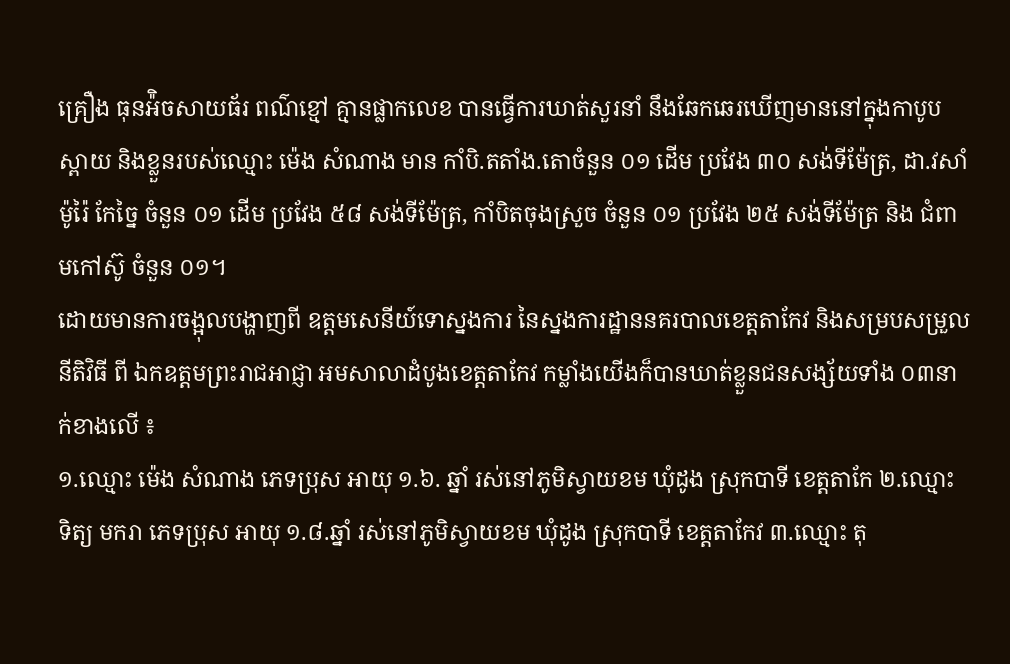គ្រឿង ធុនអ៉ិចសាយធ័រ ពណ៌ខ្មៅ គ្មានផ្លាកលេខ បានធ្វើការឃាត់សួរនាំ នឹងឆែកឆេរឃើញមាននៅក្នុងកាបូបស្ពាយ និងខ្លួនរបស់ឈ្មោះ ម៉េង សំណាង មាន កាំបិ.តតាំង.តោចំនួន ០១ ដេីម ប្រវែង ៣០ សង់ទីម៉ែត្រ, ដា.វសាំម៉ូរ៉ៃ កែច្នៃ ចំនួន ០១ ដេីម ប្រវែង ៥៨ សង់ទីម៉ែត្រ, កាំបិតចុងស្រួច ចំនួន ០១ ប្រវែង ២៥ សង់ទីម៉ែត្រ និង ជំពាមកៅស៊ូ ចំនួន ០១។
ដោយមានការចង្អុលបង្ហាញពី ឧត្តមសេនីយ៍ទោស្នងការ នៃស្នងការដ្ឋាននគរបាលខេត្តតាកែវ និងសម្របសម្រួលនីតិវិធី ពី ឯកឧត្តមព្រះរាជអាជ្ញា អមសាលាដំបូងខេត្តតាកែវ កម្លាំងយើងក៏បានឃាត់ខ្លួនជនសង្ស័យទាំង ០៣នាក់ខាងលើ ៖
១.ឈ្មោះ ម៉េង សំណាង ភេទប្រុស អាយុ ១.៦. ឆ្នាំ រស់នៅភូមិស្វាយខម ឃុំដូង ស្រុកបាទី ខេត្តតាកែ ២.ឈ្មោះ ទិត្យ មករា ភេទប្រុស អាយុ ១.៨.ឆ្នាំ រស់នៅភូមិស្វាយខម ឃុំដូង ស្រុកបាទី ខេត្តតាកែវ ៣.ឈ្មោះ តុ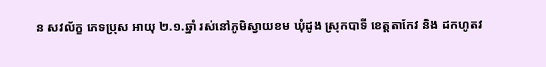ន សវល័ក្ខ ភេទប្រុស អាយុ ២.១.ឆ្នាំ រស់នៅភូមិស្វាយខម ឃុំដូង ស្រុកបាទី ខេត្តតាកែវ និង ដកហូតវ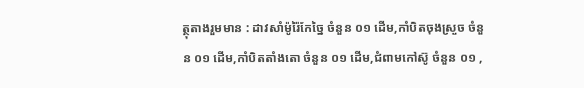ត្ថុតាងរួមមាន : ដាវសាំម៉ូរ៉ៃកែច្នៃ ចំនួន ០១ ដេីម,កាំបិតចុងស្រួច ចំនួន ០១ ដេីម,កាំបិតតាំងតោ ចំនួន ០១ ដេីម,ជំពាមកៅស៊ូ ចំនួន ០១ ,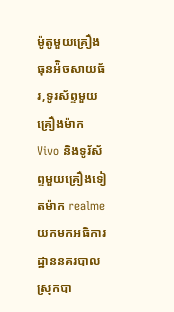ម៉ូតូមួយគ្រឿង ធុនអ៉ិចសាយធ័រ,ទូរស័ព្ទមួយគ្រឿងម៉ាក Vivo និងទូរ័ស័ព្ទមួយគ្រឿងទៀតម៉ាក realme យកមកអធិការដ្ឋាននគរបាលស្រុកបា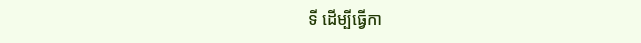ទី ដេីម្បីធ្វើកា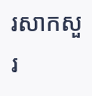រសាកសួរ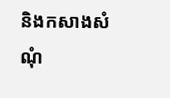និងកសាងសំណុំ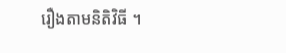រឿងតាមនិតិវិធី ។